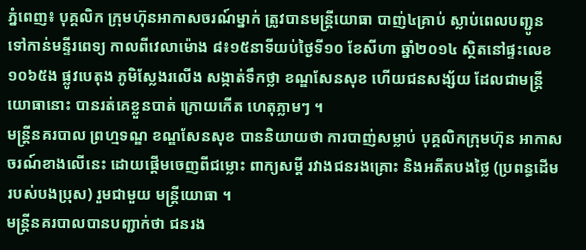ភ្នំពេញ៖ បុគ្គលិក ក្រុមហ៊ុនអាកាសចរណ៍ម្នាក់ ត្រូវបានមន្រ្តីយោធា បាញ់៤គ្រាប់ ស្លាប់ពេលបញ្ជូន ទៅកាន់មន្ទីរពេទ្យ កាលពីវេលាម៉ោង ៨៖១៥នាទីយប់ថ្ងៃទី១០ ខែសីហា ឆ្នាំ២០១៤ ស្ថិតនៅផ្ទះលេខ១០៦៥ង ផ្លូវបេតុង ភូមិស្លែងរលើង សង្កាត់ទឹកថ្លា ខណ្ឌសែនសុខ ហើយជនសង្ស័យ ដែលជាមន្រ្តី យោធានោះ បានរត់គេខ្លួនបាត់ ក្រោយកើត ហេតុភ្លាមៗ ។
មន្រ្តីនគរបាល ព្រហ្មទណ្ឌ ខណ្ឌសែនសុខ បាននិយាយថា ការបាញ់សម្លាប់ បុគ្គលិកក្រុមហ៊ុន អាកាសចរណ៍ខាងលើនេះ ដោយផ្តើមចេញពីជម្លោះ ពាក្យសម្តី រវាងជនរងគ្រោះ និងអតីតបងថ្លៃ (ប្រពន្ធដើមរបស់បងប្រុស) រួមជាមួយ មន្រ្តីយោធា ។
មន្រ្តីនគរបាលបានបញ្ជាក់ថា ជនរង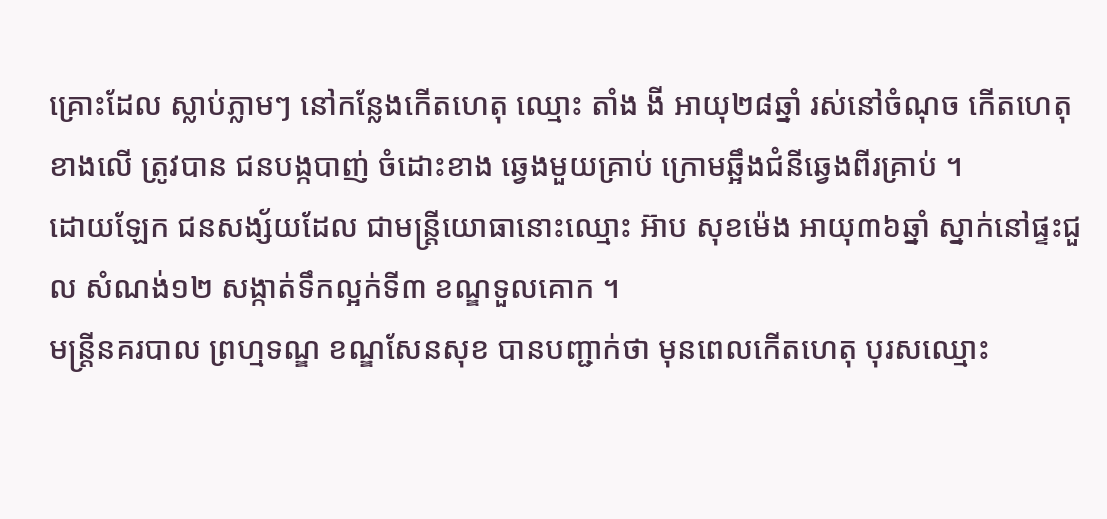គ្រោះដែល ស្លាប់ភ្លាមៗ នៅកន្លែងកើតហេតុ ឈ្មោះ តាំង ងី អាយុ២៨ឆ្នាំ រស់នៅចំណុច កើតហេតុខាងលើ ត្រូវបាន ជនបង្កបាញ់ ចំដោះខាង ឆ្វេងមួយគ្រាប់ ក្រោមឆ្អឹងជំនីឆ្វេងពីរគ្រាប់ ។
ដោយឡែក ជនសង្ស័យដែល ជាមន្រ្តីយោធានោះឈ្មោះ អ៊ាប សុខម៉េង អាយុ៣៦ឆ្នាំ ស្នាក់នៅផ្ទះជួល សំណង់១២ សង្កាត់ទឹកល្អក់ទី៣ ខណ្ឌទួលគោក ។
មន្រ្តីនគរបាល ព្រហ្មទណ្ឌ ខណ្ឌសែនសុខ បានបញ្ជាក់ថា មុនពេលកើតហេតុ បុរសឈ្មោះ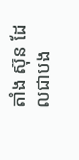តាំង ស៊ុន ដែលជាបង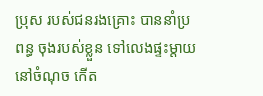ប្រុស របស់ជនរងគ្រោះ បាននាំប្រពន្ធ ចុងរបស់ខ្លួន ទៅលេងផ្ទះម្តាយ នៅចំណុច កើត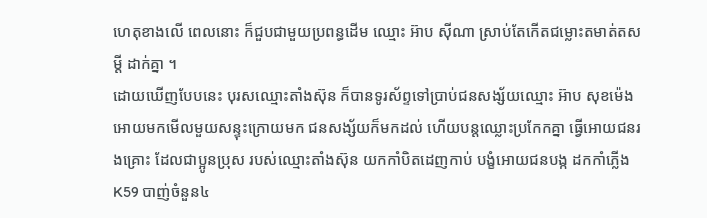ហេតុខាងលើ ពេលនោះ ក៏ជួបជាមួយប្រពន្ធដើម ឈ្មោះ អ៊ាប ស៊ីណា ស្រាប់តែកើតជម្លោះតមាត់តសម្តី ដាក់គ្នា ។
ដោយឃើញបែបនេះ បុរសឈ្មោះតាំងស៊ុន ក៏បានទូរស័ព្ទទៅប្រាប់ជនសង្ស័យឈ្មោះ អ៊ាប សុខម៉េង អោយមកមើលមួយសន្ទុះក្រោយមក ជនសង្ស័យក៏មកដល់ ហើយបន្តឈ្លោះប្រកែកគ្នា ធ្វើអោយជនរងគ្រោះ ដែលជាប្អូនប្រុស របស់ឈ្មោះតាំងស៊ុន យកកាំបិតដេញកាប់ បង្ខំអោយជនបង្ក ដកកាំភ្លើង K59 បាញ់ចំនួន៤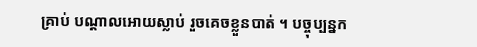គ្រាប់ បណ្តាលអោយស្លាប់ រួចគេចខ្លួនបាត់ ។ បច្ចុប្បន្នក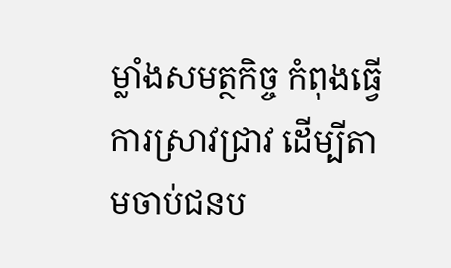ម្លាំងសមត្ថកិច្ច កំពុងធ្វើការស្រាវជ្រាវ ដើម្បីតាមចាប់ជនប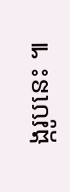ង្ករូបនេះ ៕